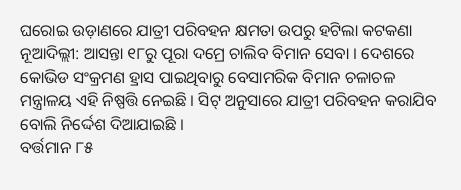ଘରୋଇ ଉଡ଼ାଣରେ ଯାତ୍ରୀ ପରିବହନ କ୍ଷମତା ଉପରୁ ହଟିଲା କଟକଣା
ନୂଆଦିଲ୍ଲୀ: ଆସନ୍ତା ୧୮ରୁ ପୂରା ଦମ୍ରେ ଚାଲିବ ବିମାନ ସେବା । ଦେଶରେ କୋଭିଡ ସଂକ୍ରମଣ ହ୍ରାସ ପାଇଥିବାରୁ ବେସାମରିକ ବିମାନ ଚଳାଚଳ ମନ୍ତ୍ରାଳୟ ଏହି ନିଷ୍ପତ୍ତି ନେଇଛି । ସିଟ୍ ଅନୁସାରେ ଯାତ୍ରୀ ପରିବହନ କରାଯିବ ବୋଲି ନିର୍ଦ୍ଦେଶ ଦିଆଯାଇଛି ।
ବର୍ତ୍ତମାନ ୮୫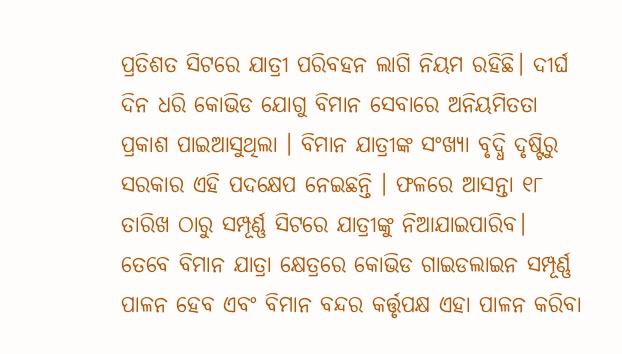ପ୍ରତିଶତ ସିଟରେ ଯାତ୍ରୀ ପରିବହନ ଲାଗି ନିୟମ ରହିଛି। ଦୀର୍ଘ ଦିନ ଧରି କୋଭିଡ ଯୋଗୁ ବିମାନ ସେବାରେ ଅନିୟମିତତା ପ୍ରକାଶ ପାଇଆସୁଥିଲା । ବିମାନ ଯାତ୍ରୀଙ୍କ ସଂଖ୍ୟା ବୃଦ୍ଧି ଦୃଷ୍ଟିରୁ ସରକାର ଏହି ପଦକ୍ଷେପ ନେଇଛନ୍ତି । ଫଳରେ ଆସନ୍ତା ୧୮ ତାରିଖ ଠାରୁ ସମ୍ପୂର୍ଣ୍ଣ ସିଟରେ ଯାତ୍ରୀଙ୍କୁ ନିଆଯାଇପାରିବ।
ତେବେ ବିମାନ ଯାତ୍ରା କ୍ଷେତ୍ରରେ କୋଭିଡ ଗାଇଡଲାଇନ ସମ୍ପୂର୍ଣ୍ଣ ପାଳନ ହେବ ଏବଂ ବିମାନ ବନ୍ଦର କର୍ତ୍ତୃପକ୍ଷ ଏହା ପାଳନ କରିବା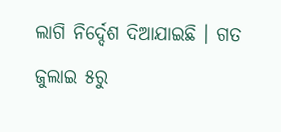ଲାଗି ନିର୍ଦ୍ଦେଶ ଦିଆଯାଇଛି । ଗତ ଜୁଲାଇ ୫ରୁ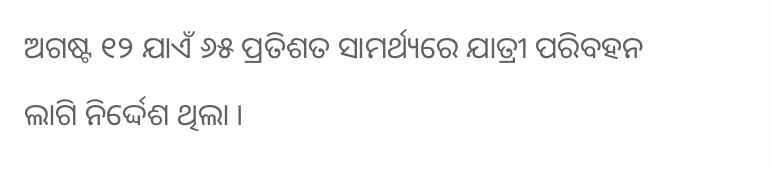ଅଗଷ୍ଟ ୧୨ ଯାଏଁ ୬୫ ପ୍ରତିଶତ ସାମର୍ଥ୍ୟରେ ଯାତ୍ରୀ ପରିବହନ ଲାଗି ନିର୍ଦ୍ଦେଶ ଥିଲା ।